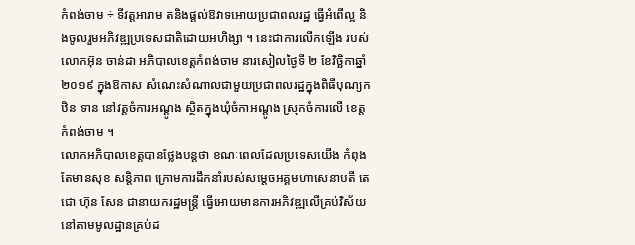កំពង់ចាម ÷ ទីវត្តអារាម តនិងផ្ដល់ឱវាទអោយប្រជាពលរដ្ឋ ធ្វើអំពើល្អ និងចូលរួមអភិវឌ្ឍប្រទេសជាតិដោយអហិង្សា ។ នេះជាការលើកឡើង របស់លោកអ៊ុន ចាន់ដា អភិបាលខេត្តកំពង់ចាម នារសៀលថ្ងៃទី ២ ខែវិច្ឆិកាឆ្នាំ ២០១៩ ក្នុងឱកាស សំណេះសំណាលជាមួយប្រជាពលរដ្ឋក្នុងពិធីបុណ្យកឋិន ទាន នៅវត្តចំការអណ្ដូង ស្ថិតក្នុងឃុំចំកាអណ្ដូង ស្រុកចំការលើ ខេត្តកំពង់ចាម ។
លោកអភិបាលខេត្តបានថ្លែងបន្តថា ខណៈពេលដែលប្រទេសយើង កំពុងតែមានសុខ សន្តិភាព ក្រោមការដឹកនាំរបស់សម្ដេចអគ្គមហាសេនាបតី តេជោ ហ៊ុន សែន ជានាយករដ្ឋមន្ត្រី ធ្វើអោយមានការអភិវឌ្ឍលើគ្រប់វិស័យ នៅតាមមូលដ្ឋានគ្រប់ដ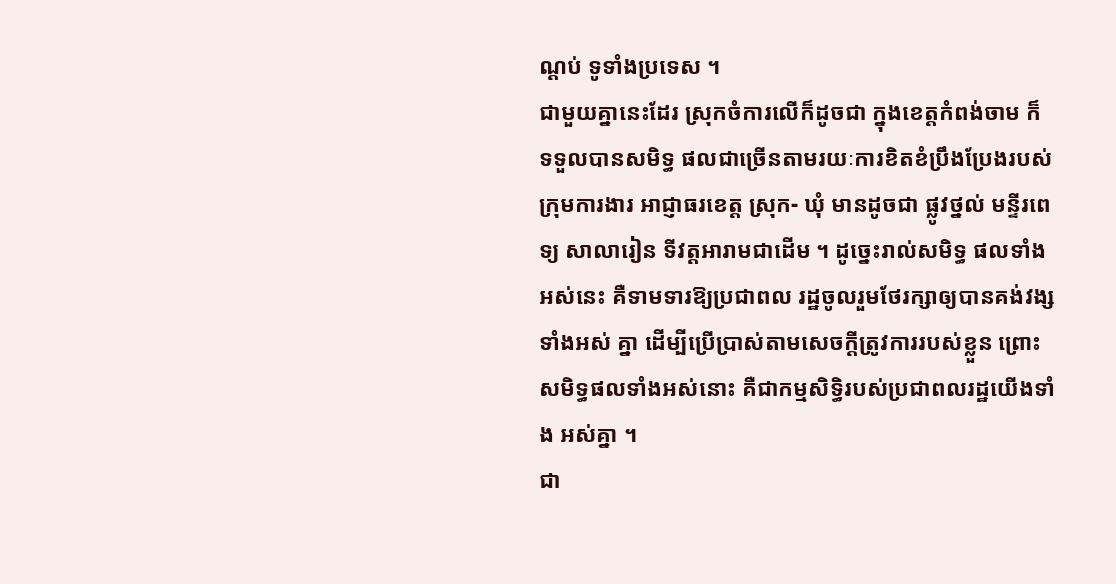ណ្ដប់ ទូទាំងប្រទេស ។
ជាមួយគ្នានេះដែរ ស្រុកចំការលើក៏ដូចជា ក្នុងខេត្តកំពង់ចាម ក៏ទទួលបានសមិទ្ធ ផលជាច្រើនតាមរយៈការខិតខំប្រឹងប្រែងរបស់ ក្រុមការងារ អាជ្ញាធរខេត្ត ស្រុក- ឃុំ មានដូចជា ផ្លូវថ្នល់ មន្ទីរពេទ្យ សាលារៀន ទីវត្តអារាមជាដើម ។ ដូច្នេះរាល់សមិទ្ធ ផលទាំងអស់នេះ គឺទាមទារឱ្យប្រជាពល រដ្ឋចូលរួមថែរក្សាឲ្យបានគង់វង្សទាំងអស់ គ្នា ដើម្បីប្រើប្រាស់តាមសេចក្តីត្រូវការរបស់ខ្លួន ព្រោះសមិទ្ធផលទាំងអស់នោះ គឺជាកម្មសិទ្ធិរបស់ប្រជាពលរដ្ឋយើងទាំង អស់គ្នា ។
ជា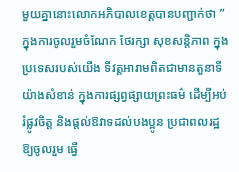មួយគ្នានោះលោកអភិបាលខេត្តបានបញ្ជាក់ថា ” ក្នុងការចូលរួមចំណែក ថែរក្សា សុខសន្តិភាព ក្នុងប្រទេសរបស់យើង ទីវត្តអារាមពិតជាមានតួនាទីយ៉ាងសំខាន់ ក្នុងការផ្សព្វផ្សាយព្រះធម៌ ដើម្បីអប់រំផ្លូវចិត្ត និងផ្ដល់ឱវាទដល់បងប្អូន ប្រជាពលរដ្ឋ ឱ្យចូលរួម ធ្វើ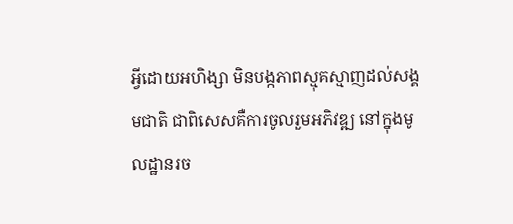អ្វីដោយអហិង្សា មិនបង្កភាពស្មុគស្មាញដល់សង្គមជាតិ ជាពិសេសគឺការចូលរួមអភិវឌ្ឍ នៅក្នុងមូលដ្ឋានរច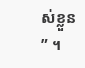ស់ខ្លួន ” ។